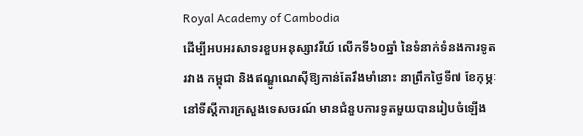Royal Academy of Cambodia
ដើម្បីអបអរសាទរខួបអនុស្សាវរីយ៍ លើកទី៦០ឆ្នាំ នៃទំនាក់ទំនងការទូតរវាង កម្ពុជា និងឥណ្ឌូណេស៊ីឱ្យកាន់តែរឹងមាំនោះ នាព្រឹកថ្ងៃទី៧ ខែកុម្ភៈ នៅទីស្ដីការក្រសួងទេសចរណ៍ មានជំនួបការទូតមួយបានរៀបចំឡើង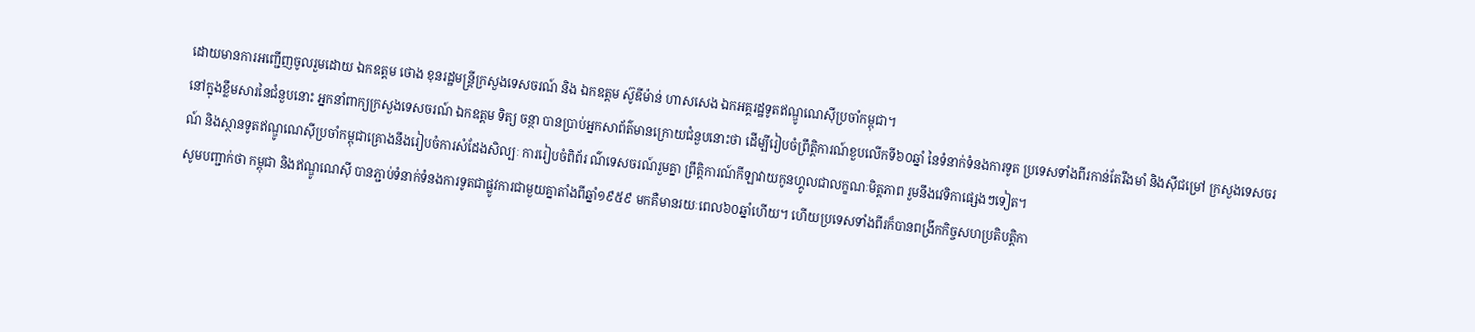ដោយមានការអញ្ជើញចូលរួមដោយ ឯកឧត្តម ថោង ខុនរដ្ឋមន្ត្រីក្រសួងទេសចរណ៍ និង ឯកឧត្តម ស៊ូឌីម៉ាន់ ហាសសេង ឯកអគ្គរដ្ឋទូតឥណ្ឌូណេស៊ីប្រចាំកម្ពុជា។
នៅក្នុងខ្លឹមសារនៃជំនួបនោះ អ្នកនាំពាក្យក្រសួងទេសចរណ៍ ឯកឧត្តម ទិត្យ ចន្ថា បានប្រាប់អ្នកសាព័ត៌មានក្រោយជំនួបនោះថា ដើម្បីរៀបចំព្រឹត្តិការណ៍ខួបលើកទី៦០ឆ្នាំ នៃទំនាក់ទំនងការទូត ប្រទេសទាំងពីរកាន់តែរឹងមាំ និងស៊ីជម្រៅ ក្រសួងទេសចរណ៍ និងស្ថានទូតឥណ្ឌូណេស៊ីប្រចាំកម្ពុជាគ្រោងនឹងរៀបចំការសំដែងសិល្បៈ ការរៀបចំពិព័រ ណ៌ទេសចរណ៍រួមគ្នា ព្រឹត្តិការណ៍កីឡាវាយកូនហ្គូលជាលក្ខណៈមិត្តភាព រួមនឹងវេទិកាផ្សេងៗទៀត។
សូមបញ្ជាក់ថា កម្ពុជា និងឥណ្ឌូណេស៊ី បានភ្ជាប់ទំនាក់ទំនងការទូតជាផ្លូវការជាមួយគ្នាតាំងពីឆ្នាំ១៩៥៩ មកគឺមានរយៈពេល៦០ឆ្នាំហើយ។ ហើយប្រទេសទាំងពីរក៏បានពង្រីកកិច្ចសហប្រតិបត្តិកា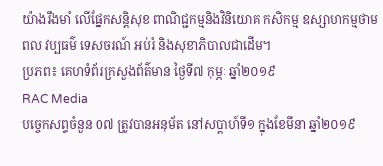យ៉ាងរឹងមាំ លើផ្នែកសន្តិសុខ ពាណិជ្ជកម្មនិងវិនិយោគ កសិកម្ម ឧស្សាហកម្មថាមពល វប្បធម៌ ទេសចរណ៍ អប់រំ និងសុខាភិបាលជាដើម។
ប្រភព៖ គេហទំព័រក្រសួងព័ត៌មាន ថ្ងៃទី៧ កុម្ភៈ ឆ្នាំ២០១៩
RAC Media
បច្ចេកសព្ទចំនួន 0៧ ត្រូវបានអនុម័ត នៅសប្តាហ៍ទី១ ក្នុងខែមីនា ឆ្នាំ២០១៩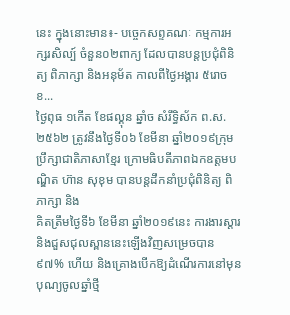នេះ ក្នុងនោះមាន៖- បច្ចេកសព្ទគណៈ កម្មការអក្សរសិល្ប៍ ចំនួន០២ពាក្យ ដែលបានបន្តប្រជុំពិនិត្យ ពិភាក្សា និងអនុម័ត កាលពីថ្ងៃអង្គារ ៥រោច ខ...
ថ្ងៃពុធ ១កេីត ខែផល្គុន ឆ្នាំច សំរឹទ្ធិស័ក ព.ស.២៥៦២ ត្រូវនឹងថ្ងៃទី០៦ ខែមីនា ឆ្នាំ២០១៩ក្រុមប្រឹក្សាជាតិភាសាខ្មែរ ក្រោមធិបតីភាពឯកឧត្តមបណ្ឌិត ហ៊ាន សុខុម បានបន្តដឹកនាំប្រជុំពិនិត្យ ពិភាក្សា និង
គិតត្រឹមថ្ងៃទី៦ ខែមីនា ឆ្នាំ២០១៩នេះ ការងារស្តារ និងជួសជុលស្ពាននេះឡើងវិញសម្រេចបាន៩៧% ហើយ និងគ្រោងបើកឱ្យដំណើរការនៅមុនបុណ្យចូលឆ្នាំថ្មី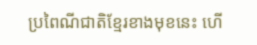ប្រពៃណីជាតិខ្មែរខាងមុខនេះ ហើ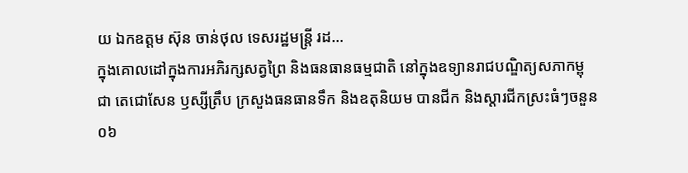យ ឯកឧត្តម ស៊ុន ចាន់ថុល ទេសរដ្ឋមន្រ្តី រដ...
ក្នុងគោលដៅក្នុងការអភិរក្សសត្វព្រៃ និងធនធានធម្មជាតិ នៅក្នុងឧទ្យានរាជបណ្ឌិត្យសភាកម្ពុជា តេជោសែន ឫស្សីត្រឹប ក្រសួងធនធានទឹក និងឧតុនិយម បានជីក និងស្តារជីកស្រះធំៗចនួន ០៦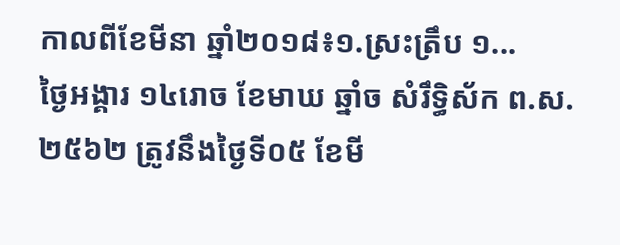កាលពីខែមីនា ឆ្នាំ២០១៨៖១.ស្រះត្រឹប ១...
ថ្ងៃអង្គារ ១៤រោច ខែមាឃ ឆ្នាំច សំរឹទ្ធិស័ក ព.ស.២៥៦២ ត្រូវនឹងថ្ងៃទី០៥ ខែមី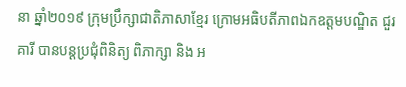នា ឆ្នាំ២០១៩ ក្រុមប្រឹក្សាជាតិភាសាខ្មែរ ក្រោមអធិបតីភាពឯកឧត្តមបណ្ឌិត ជួរ គារី បានបន្តប្រជុំពិនិត្យ ពិភាក្សា និង អ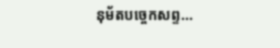នុម័តបច្ចេកសព្ទ...